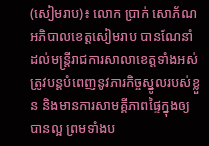(សៀមរាប)៖ លោក ប្រាក់ សោភ័ណ អភិបាលខេត្តសៀមរាប បានណែនាំដល់មន្ត្រីរាជការសាលាខេត្តទាំងអស់ ត្រូវបន្តបំពេញនូវភារកិច្ចស្នូលរបស់ខ្លួន និងមានការសាមគ្គីភាពផ្ទៃក្នុងឲ្យបានល្អ ព្រមទាំងប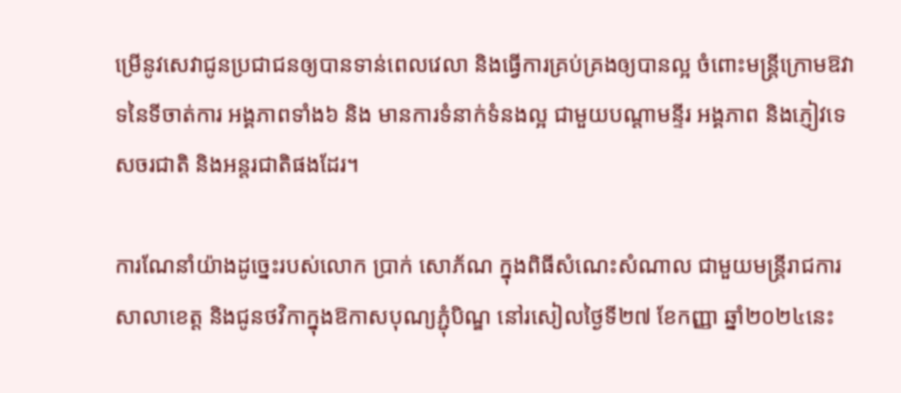ម្រើនូវសេវាជូនប្រជាជនឲ្យបានទាន់ពេលវេលា និងធ្វើការគ្រប់គ្រងឲ្យបានល្អ ចំពោះមន្ត្រីក្រោមឱវាទនៃទីចាត់ការ អង្គភាពទាំង៦ និង មានការទំនាក់ទំនងល្អ ជាមួយបណ្តាមន្ទីរ អង្គភាព និងភ្ញៀវទេសចរជាតិ និងអន្តរជាតិផងដែរ។

ការណែនាំយ៉ាងដូច្នេះរបស់លោក ប្រាក់ សោភ័ណ ក្នុងពិធីសំណេះសំណាល ជាមួយមន្ត្រីរាជការសាលាខេត្ត និងជូនថវិកាក្នុងឱកាសបុណ្យភ្ជុំបិណ្ឌ នៅរសៀលថ្ងៃទី២៧ ខែកញ្ញា ឆ្នាំ២០២៤នេះ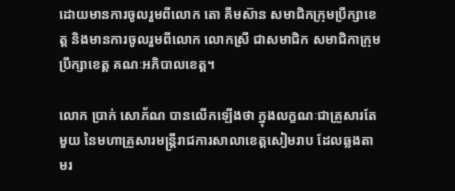ដោយមានការចូលរួមពីលោក តោ គឹមស៊ាន សមាជិកក្រុមប្រឹក្សាខេត្ត និងមានការចូលរួមពីលោក លោកស្រី ជាសមាជិក សមាជិកាក្រុមប្រឹក្សាខេត្ត គណៈអភិបាលខេត្ត។

លោក ប្រាក់ សោភ័ណ បានលើកឡើងថា ក្នុងលក្ខណៈជាគ្រួសារតែមួយ នៃមហាគ្រួសារមន្ត្រីរាជការសាលាខេត្តសៀមរាប ដែលឆ្លងតាមរ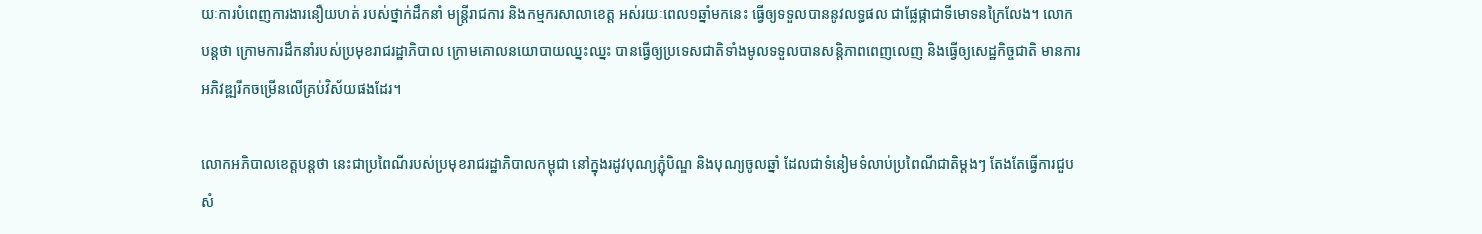យៈការបំពេញការងារនឿយហត់ របស់ថ្នាក់ដឹកនាំ មន្ត្រីរាជការ និងកម្មករសាលាខេត្ត អស់រយៈពេល១ឆ្នាំមកនេះ ធ្វើឲ្យទទួលបាននូវលទ្ធផល ជាផ្លែផ្កាជាទីមោទនក្រៃលែង។ លោកបន្តថា ក្រោមការដឹកនាំរបស់ប្រមុខរាជរដ្ឋាភិបាល ក្រោមគោលនយោបាយឈ្នះឈ្នះ បានធ្វើឲ្យប្រទេសជាតិទាំងមូលទទួលបានសន្តិភាពពេញលេញ និងធ្វើឲ្យសេដ្ឋកិច្ចជាតិ មានការអភិវឌ្ឍរីកចម្រើនលើគ្រប់វិស័យផងដែរ។

លោកអភិបាលខេត្តបន្ដថា នេះជាប្រពៃណីរបស់ប្រមុខរាជរដ្ឋាភិបាលកម្ពុជា នៅក្នុងរដូវបុណ្យភ្ជុំបិណ្ឌ និងបុណ្យចូលឆ្នាំ ដែលជាទំនៀមទំលាប់ប្រពៃណីជាតិម្តងៗ តែងតែធ្វើការជួបសំ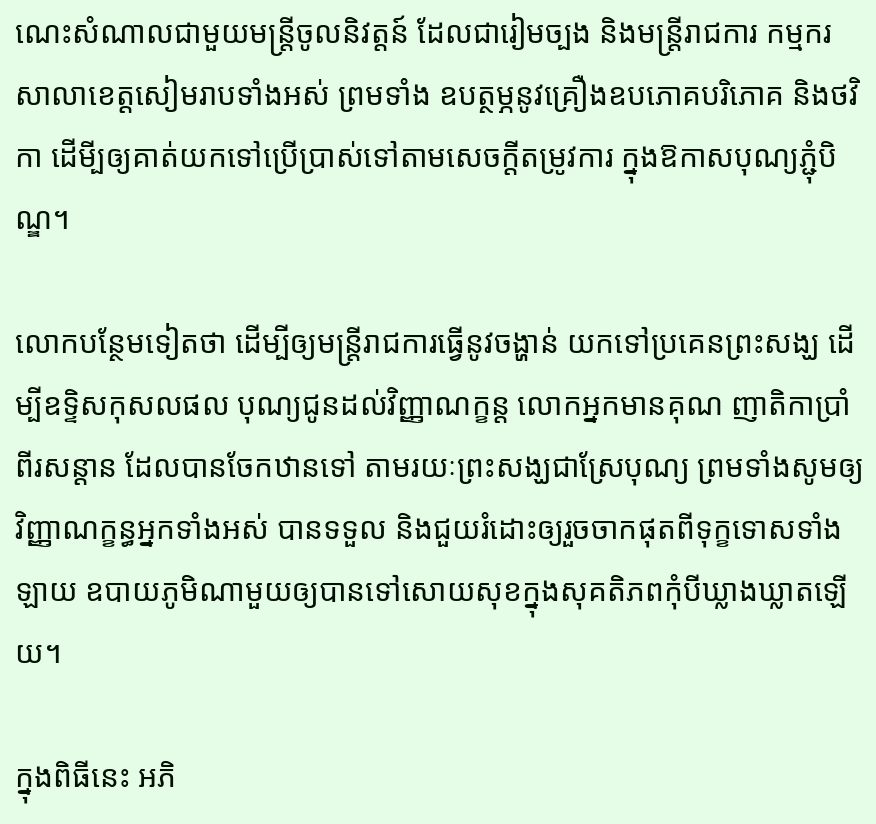ណេះសំណាលជាមួយមន្ត្រីចូលនិវត្តន៍ ដែលជារៀមច្បង និងមន្ត្រីរាជការ កម្មករ សាលាខេត្តសៀមរាបទាំងអស់ ព្រមទាំង ឧបត្ថម្ភនូវគ្រឿងឧបភោគបរិភោគ និងថវិកា ដើមី្បឲ្យគាត់យកទៅប្រើប្រាស់ទៅតាមសេចក្តីតម្រូវការ ក្នុងឱកាសបុណ្យភ្ជុំបិណ្ឌ។

លោកបន្ថែមទៀតថា ដើម្បីឲ្យមន្រ្ដីរាជការធ្វើនូវចង្ហាន់ យកទៅប្រគេនព្រះសង្ឃ ដើម្បីឧទិ្ទសកុសលផល បុណ្យជូនដល់វិញ្ញាណក្ខន្ត លោកអ្នកមានគុណ ញាតិកាប្រាំពីរសន្ដាន ដែលបានចែកឋានទៅ តាមរយៈព្រះសង្ឃជាស្រែបុណ្យ ព្រមទាំងសូមឲ្យវិញ្ញាណក្ខន្ធអ្នកទាំងអស់ បានទទួល និងជួយរំដោះឲ្យរួចចាកផុតពីទុក្ខទោសទាំងឡាយ ឧបាយភូមិណាមួយឲ្យបានទៅសោយសុខក្នុងសុគតិភពកុំបីឃ្លាងឃ្លាតឡើយ។

ក្នុងពិធីនេះ អភិ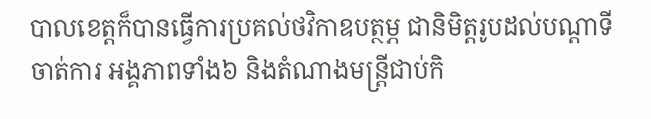បាលខេត្តក៏បានធ្វើការប្រគល់ថវិកាឧបត្ថម្ភ ជានិមិត្តរូបដល់បណ្តាទីចាត់ការ អង្គភាពទាំង៦ និងតំណាងមន្ត្រីជាប់កិ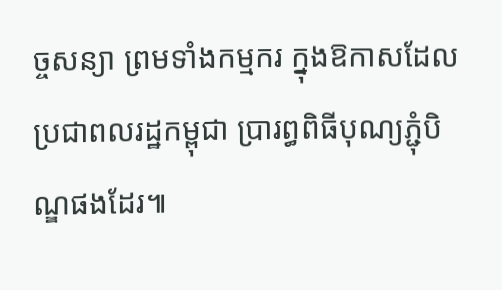ច្ចសន្យា ព្រមទាំងកម្មករ ក្នុងឱកាសដែលប្រជាពលរដ្ឋកម្ពុជា ប្រារព្ធពិធីបុណ្យភ្ជុំបិណ្ឌផងដែរ៕